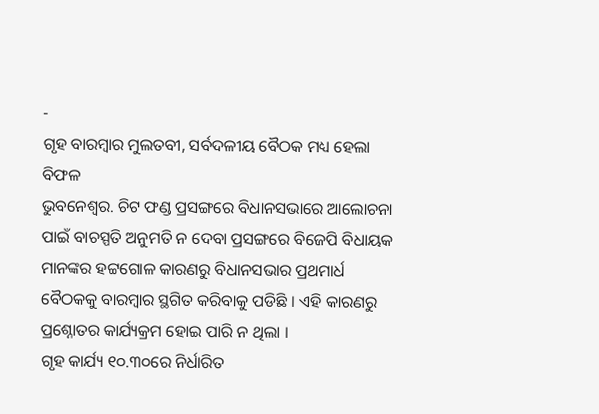-
ଗୃହ ବାରମ୍ବାର ମୁଲତବୀ, ସର୍ବଦଳୀୟ ବୈଠକ ମଧ୍ୟ ହେଲା ବିଫଳ
ଭୁବନେଶ୍ୱର. ଚିଟ ଫଣ୍ଡ ପ୍ରସଙ୍ଗରେ ବିଧାନସଭାରେ ଆଲୋଚନା ପାଇଁ ବାଚସ୍ପତି ଅନୁମତି ନ ଦେବା ପ୍ରସଙ୍ଗରେ ବିଜେପି ବିଧାୟକ ମାନଙ୍କର ହଟ୍ଟଗୋଳ କାରଣରୁ ବିଧାନସଭାର ପ୍ରଥମାର୍ଧ ବୈଠକକୁ ବାରମ୍ବାର ସ୍ଥଗିତ କରିବାକୁ ପଡିଛି । ଏହି କାରଣରୁ ପ୍ରଶ୍ନୋତର କାର୍ଯ୍ୟକ୍ରମ ହୋଇ ପାରି ନ ଥିଲା ।
ଗୃହ କାର୍ଯ୍ୟ ୧୦.୩୦ରେ ନିର୍ଧାରିତ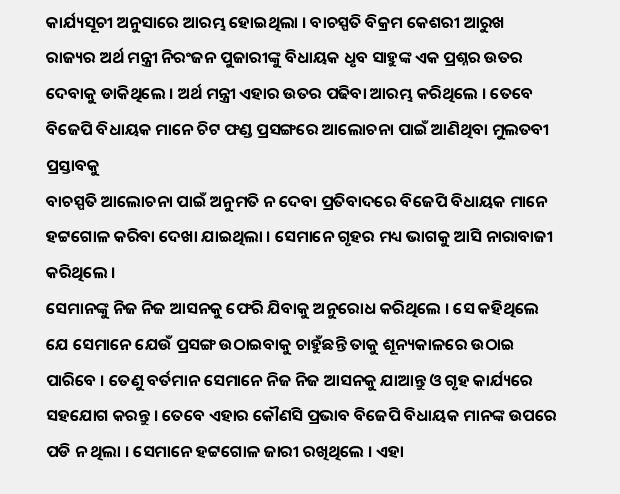କାର୍ଯ୍ୟସୂଚୀ ଅନୁସାରେ ଆରମ୍ଭ ହୋଇଥିଲା । ବାଚସ୍ପତି ବିକ୍ରମ କେଶରୀ ଆରୁଖ ରାଜ୍ୟର ଅର୍ଥ ମନ୍ତ୍ରୀ ନିରଂଜନ ପୁଜାରୀଙ୍କୁ ବିଧାୟକ ଧୃବ ସାହୁଙ୍କ ଏକ ପ୍ରଶ୍ନର ଉତର ଦେବାକୁ ଡାକିଥିଲେ । ଅର୍ଥ ମନ୍ତ୍ରୀ ଏହାର ଉତର ପଢିବା ଆରମ୍ଭ କରିଥିଲେ । ତେବେ ବିଜେପି ବିଧାୟକ ମାନେ ଚିଟ ଫଣ୍ଡ ପ୍ରସଙ୍ଗରେ ଆଲୋଚନା ପାଇଁ ଆଣିଥିବା ମୁଲତବୀ ପ୍ରସ୍ତାବକୁ
ବାଚସ୍ପତି ଆଲୋଚନା ପାଇଁ ଅନୁମତି ନ ଦେବା ପ୍ରତିବାଦରେ ବିଜେପି ବିଧାୟକ ମାନେ ହଟ୍ଟଗୋଳ କରିବା ଦେଖା ଯାଇଥିଲା । ସେମାନେ ଗୃହର ମଧ୍ୟ ଭାଗକୁ ଆସି ନାରାବାଜୀ କରିଥିଲେ ।
ସେମାନଙ୍କୁ ନିଜ ନିଜ ଆସନକୁ ଫେରି ଯିବାକୁ ଅନୁରୋଧ କରିଥିଲେ । ସେ କହିଥିଲେ ଯେ ସେମାନେ ଯେଉଁ ପ୍ରସଙ୍ଗ ଉଠାଇବାକୁ ଚାହୁଁଛନ୍ତି ତାକୁ ଶୂନ୍ୟକାଳରେ ଉଠାଇ ପାରିବେ । ତେଣୁ ବର୍ତମାନ ସେମାନେ ନିଜ ନିଜ ଆସନକୁ ଯାଆନ୍ତୁ ଓ ଗୃହ କାର୍ଯ୍ୟରେ ସହଯୋଗ କରନ୍ତୁ । ତେବେ ଏହାର କୌଣସି ପ୍ରଭାବ ବିଜେପି ବିଧାୟକ ମାନଙ୍କ ଉପରେ ପଡି ନ ଥିଲା । ସେମାନେ ହଟ୍ଟଗୋଳ ଜାରୀ ରଖିଥିଲେ । ଏହା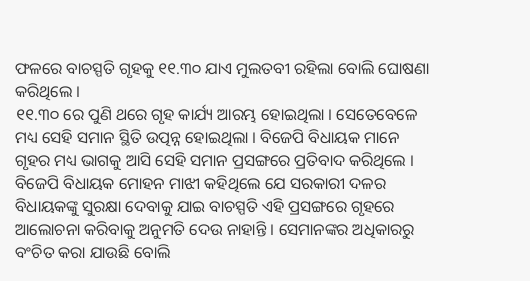ଫଳରେ ବାଚସ୍ପତି ଗୃହକୁ ୧୧.୩୦ ଯାଏ ମୁଲତବୀ ରହିଲା ବୋଲି ଘୋଷଣା କରିଥିଲେ ।
୧୧.୩୦ ରେ ପୁଣି ଥରେ ଗୃହ କାର୍ଯ୍ୟ ଆରମ୍ଭ ହୋଇଥିଲା । ସେତେବେଳେ ମଧ୍ୟ ସେହି ସମାନ ସ୍ଥିତି ଉତ୍ପନ୍ନ ହୋଇଥିଲା । ବିଜେପି ବିଧାୟକ ମାନେ ଗୃହର ମଧ୍ୟ ଭାଗକୁ ଆସି ସେହି ସମାନ ପ୍ରସଙ୍ଗରେ ପ୍ରତିବାଦ କରିଥିଲେ ।
ବିଜେପି ବିଧାୟକ ମୋହନ ମାଝୀ କହିଥିଲେ ଯେ ସରକାରୀ ଦଳର ବିଧାୟକଙ୍କୁ ସୁରକ୍ଷା ଦେବାକୁ ଯାଇ ବାଚସ୍ପତି ଏହି ପ୍ରସଙ୍ଗରେ ଗୃହରେ ଆଲୋଚନା କରିବାକୁ ଅନୁମତି ଦେଉ ନାହାନ୍ତି । ସେମାନଙ୍କର ଅଧିକାରରୁ ବଂଚିତ କରା ଯାଉଛି ବୋଲି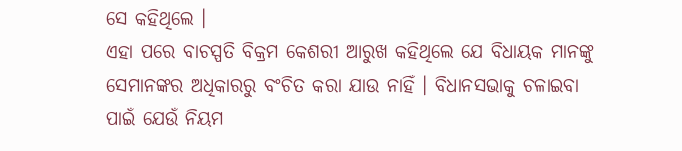ସେ କହିଥିଲେ ।
ଏହା ପରେ ବାଚସ୍ପତି ବିକ୍ରମ କେଶରୀ ଆରୁଖ କହିଥିଲେ ଯେ ବିଧାୟକ ମାନଙ୍କୁ ସେମାନଙ୍କର ଅଧିକାରରୁ ବଂଚିତ କରା ଯାଉ ନାହିଁ । ବିଧାନସଭାକୁ ଚଳାଇବା ପାଇଁ ଯେଉଁ ନିୟମ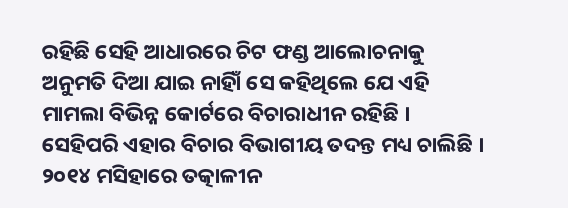ରହିଛି ସେହି ଆଧାରରେ ଚିଟ ଫଣ୍ଡ ଆଲୋଚନାକୁ ଅନୁମତି ଦିଆ ଯାଇ ନାହିାଁ ସେ କହିଥିଲେ ଯେ ଏହି ମାମଲା ବିଭିନ୍ନ କୋର୍ଟରେ ବିଚାରାଧୀନ ରହିଛି । ସେହିପରି ଏହାର ବିଚାର ବିଭାଗୀୟ ତଦନ୍ତ ମଧ୍ୟ ଚାଲିଛି । ୨୦୧୪ ମସିହାରେ ତତ୍କାଳୀନ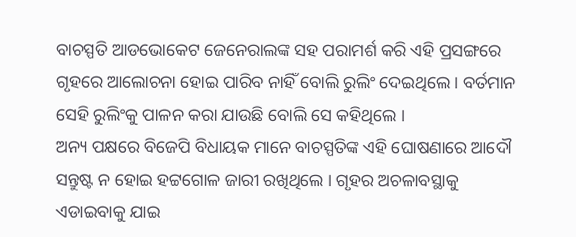ବାଚସ୍ପତି ଆଡଭୋକେଟ ଜେନେରାଲଙ୍କ ସହ ପରାମର୍ଶ କରି ଏହି ପ୍ରସଙ୍ଗରେ ଗୃହରେ ଆଲୋଚନା ହୋଇ ପାରିବ ନାହିଁ ବୋଲି ରୁଲିଂ ଦେଇଥିଲେ । ବର୍ତମାନ ସେହି ରୁଲିଂକୁ ପାଳନ କରା ଯାଉଛି ବୋଲି ସେ କହିଥିଲେ ।
ଅନ୍ୟ ପକ୍ଷରେ ବିଜେପି ବିଧାୟକ ମାନେ ବାଚସ୍ପତିଙ୍କ ଏହି ଘୋଷଣାରେ ଆଦୌ ସନ୍ତୁଷ୍ଟ ନ ହୋଇ ହଟ୍ଟଗୋଳ ଜାରୀ ରଖିଥିଲେ । ଗୃହର ଅଚଳାବସ୍ଥାକୁ ଏଡାଇବାକୁ ଯାଇ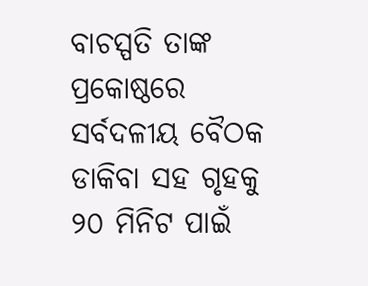ବାଚସ୍ପତି ତାଙ୍କ ପ୍ରକୋଷ୍ଠରେ ସର୍ବଦଳୀୟ ବୈଠକ ଡାକିବା ସହ ଗୃହକୁ ୨୦ ମିନିଟ ପାଇଁ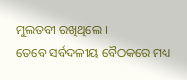ମୁଲତବୀ ରଖିଥିଲେ ।
ତେବେ ସର୍ବଦଳୀୟ ବୈଠକରେ ମଧ୍ୟ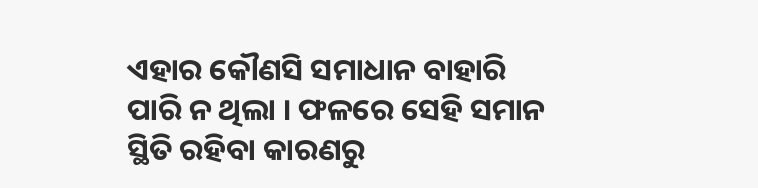ଏହାର କୌଣସି ସମାଧାନ ବାହାରି ପାରି ନ ଥିଲା । ଫଳରେ ସେହି ସମାନ ସ୍ଥିତି ରହିବା କାରଣରୁ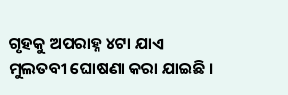ଗୃହକୁ ଅପରାହ୍ନ ୪ଟା ଯାଏ ମୁଲତବୀ ଘୋଷଣା କରା ଯାଇଛି ।